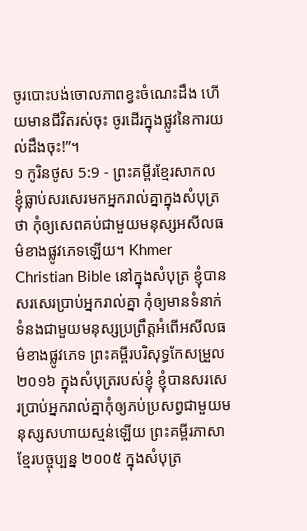ចូរបោះបង់ចោលភាពខ្វះចំណេះដឹង ហើយមានជីវិតរស់ចុះ ចូរដើរក្នុងផ្លូវនៃការយល់ដឹងចុះ!”។
១ កូរិនថូស 5:9 - ព្រះគម្ពីរខ្មែរសាកល ខ្ញុំធ្លាប់សរសេរមកអ្នករាល់គ្នាក្នុងសំបុត្រថា កុំឲ្យសេពគប់ជាមួយមនុស្សអសីលធម៌ខាងផ្លូវភេទឡើយ។ Khmer Christian Bible នៅក្នុងសំបុត្រ ខ្ញុំបានសរសេរប្រាប់អ្នករាល់គ្នា កុំឲ្យមានទំនាក់ទំនងជាមួយមនុស្សប្រព្រឹត្តអំពើអសីលធម៌ខាងផ្លូវភេទ ព្រះគម្ពីរបរិសុទ្ធកែសម្រួល ២០១៦ ក្នុងសំបុត្ររបស់ខ្ញុំ ខ្ញុំបានសរសេរប្រាប់អ្នករាល់គ្នាកុំឲ្យភប់ប្រសព្វជាមួយមនុស្សសហាយស្មន់ឡើយ ព្រះគម្ពីរភាសាខ្មែរបច្ចុប្បន្ន ២០០៥ ក្នុងសំបុត្រ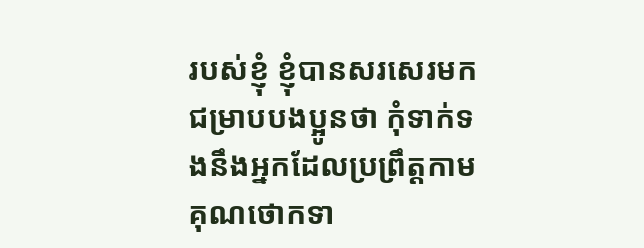របស់ខ្ញុំ ខ្ញុំបានសរសេរមកជម្រាបបងប្អូនថា កុំទាក់ទងនឹងអ្នកដែលប្រព្រឹត្តកាមគុណថោកទា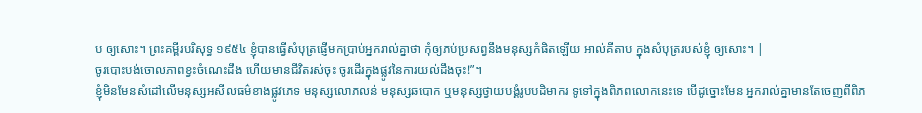ប ឲ្យសោះ។ ព្រះគម្ពីរបរិសុទ្ធ ១៩៥៤ ខ្ញុំបានធ្វើសំបុត្រផ្ញើមកប្រាប់អ្នករាល់គ្នាថា កុំឲ្យភប់ប្រសព្វនឹងមនុស្សកំផិតឡើយ អាល់គីតាប ក្នុងសំបុត្ររបស់ខ្ញុំ ឲ្យសោះ។ |
ចូរបោះបង់ចោលភាពខ្វះចំណេះដឹង ហើយមានជីវិតរស់ចុះ ចូរដើរក្នុងផ្លូវនៃការយល់ដឹងចុះ!”។
ខ្ញុំមិនមែនសំដៅលើមនុស្សអសីលធម៌ខាងផ្លូវភេទ មនុស្សលោភលន់ មនុស្សឆបោក ឬមនុស្សថ្វាយបង្គំរូបបដិមាករ ទូទៅក្នុងពិភពលោកនេះទេ បើដូច្នោះមែន អ្នករាល់គ្នាមានតែចេញពីពិភ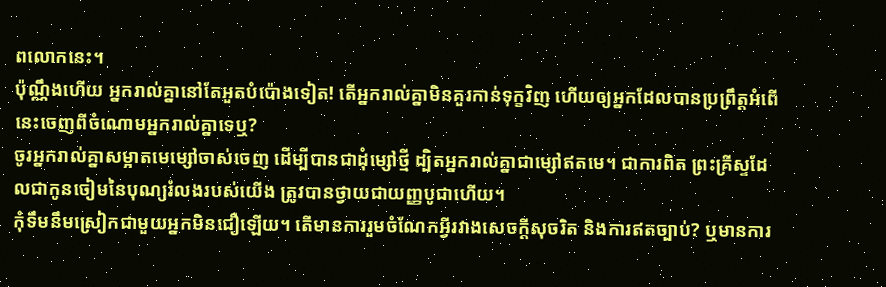ពលោកនេះ។
ប៉ុណ្ណឹងហើយ អ្នករាល់គ្នានៅតែអួតបំប៉ោងទៀត! តើអ្នករាល់គ្នាមិនគួរកាន់ទុក្ខវិញ ហើយឲ្យអ្នកដែលបានប្រព្រឹត្តអំពើនេះចេញពីចំណោមអ្នករាល់គ្នាទេឬ?
ចូរអ្នករាល់គ្នាសម្អាតមេម្សៅចាស់ចេញ ដើម្បីបានជាដុំម្សៅថ្មី ដ្បិតអ្នករាល់គ្នាជាម្សៅឥតមេ។ ជាការពិត ព្រះគ្រីស្ទដែលជាកូនចៀមនៃបុណ្យរំលងរបស់យើង ត្រូវបានថ្វាយជាយញ្ញបូជាហើយ។
កុំទឹមនឹមស្រៀកជាមួយអ្នកមិនជឿឡើយ។ តើមានការរួមចំណែកអ្វីរវាងសេចក្ដីសុចរិត និងការឥតច្បាប់? ឬមានការ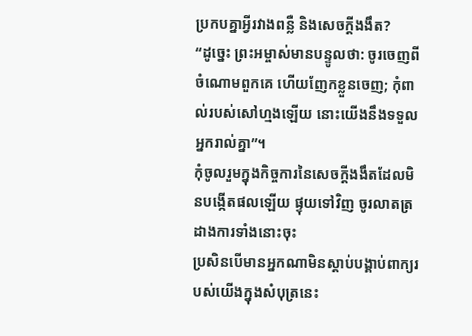ប្រកបគ្នាអ្វីរវាងពន្លឺ និងសេចក្ដីងងឹត?
“ដូច្នេះ ព្រះអម្ចាស់មានបន្ទូលថា: ចូរចេញពីចំណោមពួកគេ ហើយញែកខ្លួនចេញ; កុំពាល់របស់សៅហ្មងឡើយ នោះយើងនឹងទទួលអ្នករាល់គ្នា”។
កុំចូលរួមក្នុងកិច្ចការនៃសេចក្ដីងងឹតដែលមិនបង្កើតផលឡើយ ផ្ទុយទៅវិញ ចូរលាតត្រដាងការទាំងនោះចុះ
ប្រសិនបើមានអ្នកណាមិនស្ដាប់បង្គាប់ពាក្យរបស់យើងក្នុងសំបុត្រនេះ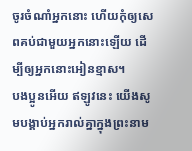ចូរចំណាំអ្នកនោះ ហើយកុំឲ្យសេពគប់ជាមួយអ្នកនោះឡើយ ដើម្បីឲ្យអ្នកនោះអៀនខ្មាស។
បងប្អូនអើយ ឥឡូវនេះ យើងសូមបង្គាប់អ្នករាល់គ្នាក្នុងព្រះនាម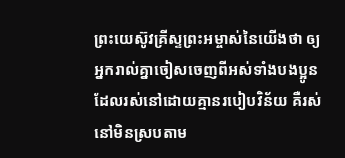ព្រះយេស៊ូវគ្រីស្ទព្រះអម្ចាស់នៃយើងថា ឲ្យអ្នករាល់គ្នាចៀសចេញពីអស់ទាំងបងប្អូនដែលរស់នៅដោយគ្មានរបៀបវិន័យ គឺរស់នៅមិនស្របតាម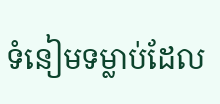ទំនៀមទម្លាប់ដែល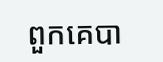ពួកគេបា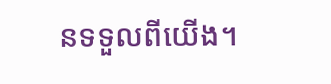នទទួលពីយើង។